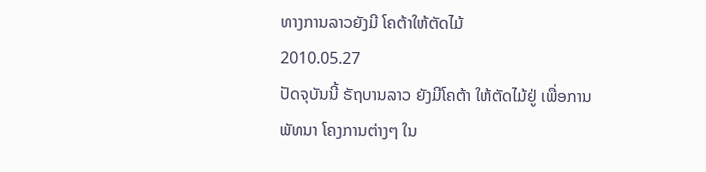ທາງການລາວຍັງມີ ໂຄຕ້າໃຫ້ຕັດໄມ້
2010.05.27
ປັດຈຸບັນນີ້ ຣັຖບານລາວ ຍັງມີໂຄຕ້າ ໃຫ້ຕັດໄມ້ຢູ່ ເພື່ອການພັທນາ ໂຄງການຕ່າງໆ ໃນ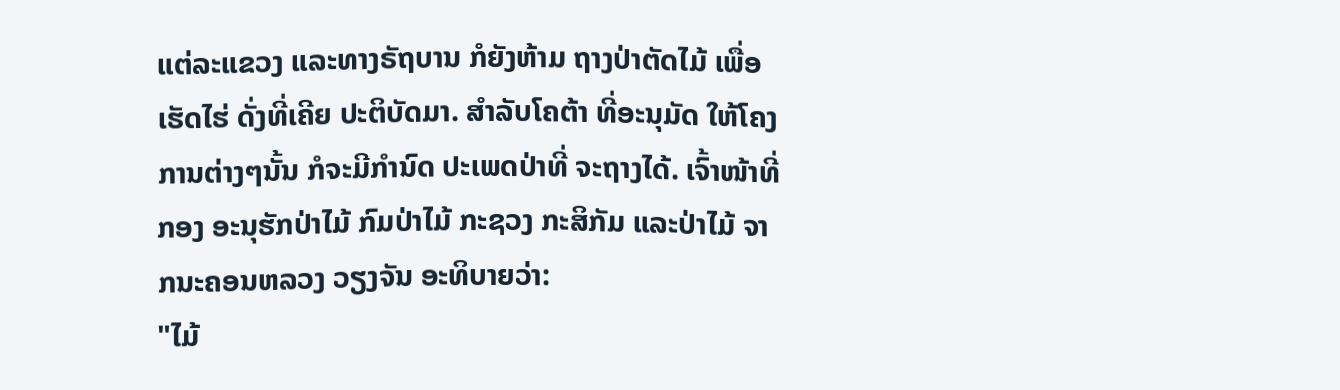ແຕ່ລະແຂວງ ແລະທາງຣັຖບານ ກໍຍັງຫ້າມ ຖາງປ່າຕັດໄມ້ ເພື່ອເຮັດໄຮ່ ດັ່ງທີ່ເຄີຍ ປະຕິບັດມາ. ສຳລັບໂຄຕ້າ ທີ່ອະນຸມັດ ໃຫ້ໂຄງການຕ່າງໆນັ້ນ ກໍຈະມີກຳນົດ ປະເພດປ່າທີ່ ຈະຖາງໄດ້. ເຈົ້າໜ້າທີ່ກອງ ອະນຸຮັກປ່າໄມ້ ກົມປ່າໄມ້ ກະຊວງ ກະສິກັມ ແລະປ່າໄມ້ ຈາກນະຄອນຫລວງ ວຽງຈັນ ອະທິບາຍວ່າ:
"ໄມ້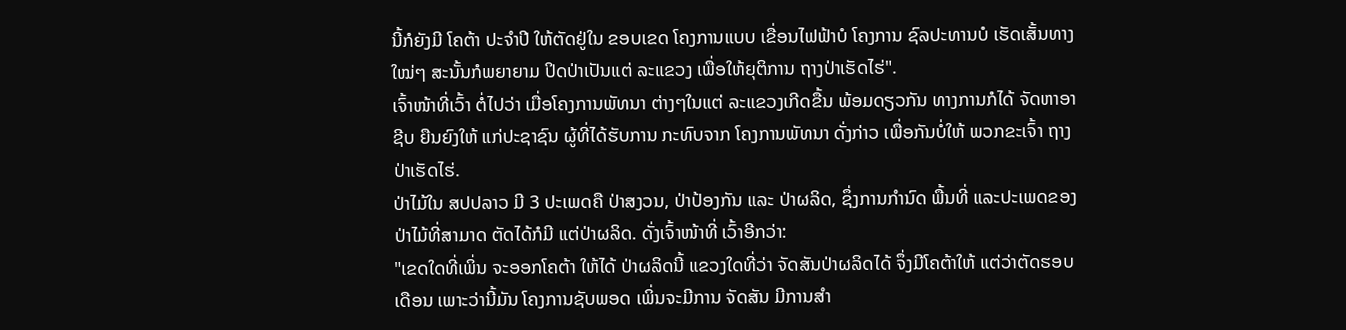ນີ້ກໍຍັງມີ ໂຄຕ້າ ປະຈຳປີ ໃຫ້ຕັດຢູ່ໃນ ຂອບເຂດ ໂຄງການແບບ ເຂື່ອນໄຟຟ້າບໍ ໂຄງການ ຊົລປະທານບໍ ເຮັດເສັ້ນທາງໃໝ່ໆ ສະນັ້ນກໍພຍາຍາມ ປິດປ່າເປັນແຕ່ ລະແຂວງ ເພື່ອໃຫ້ຍຸຕິການ ຖາງປ່າເຮັດໄຮ່".
ເຈົ້າໜ້າທີ່ເວົ້າ ຕໍ່ໄປວ່າ ເມື່ອໂຄງການພັທນາ ຕ່າງໆໃນແຕ່ ລະແຂວງເກີດຂື້ນ ພ້ອມດຽວກັນ ທາງການກໍໄດ້ ຈັດຫາອາຊີບ ຍືນຍົງໃຫ້ ແກ່ປະຊາຊົນ ຜູ້ທີ່ໄດ້ຮັບການ ກະທົບຈາກ ໂຄງການພັທນາ ດັ່ງກ່າວ ເພື່ອກັນບໍ່ໃຫ້ ພວກຂະເຈົ້າ ຖາງປ່າເຮັດໄຮ່.
ປ່າໄມ້ໃນ ສປປລາວ ມີ 3 ປະເພດຄື ປ່າສງວນ, ປ່າປ້ອງກັນ ແລະ ປ່າຜລິດ, ຊຶ່ງການກຳນົດ ພື້ນທີ່ ແລະປະເພດຂອງ ປ່າໄມ້ທີ່ສາມາດ ຕັດໄດ້ກໍມີ ແຕ່ປ່າຜລິດ. ດັ່ງເຈົ້າໜ້າທີ່ ເວົ້າອີກວ່າ:
"ເຂດໃດທີ່ເພິ່ນ ຈະອອກໂຄຕ້າ ໃຫ້ໄດ້ ປ່າຜລິດນີ້ ແຂວງໃດທີ່ວ່າ ຈັດສັນປ່າຜລິດໄດ້ ຈຶ່ງມີໂຄຕ້າໃຫ້ ແຕ່ວ່າຕັດຮອບເດືອນ ເພາະວ່ານີ້ມັນ ໂຄງການຊັບພອດ ເພິ່ນຈະມີການ ຈັດສັນ ມີການສຳ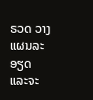ຣວດ ວາງແຜນລະອຽດ ແລະຈະ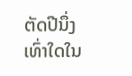ຕັດປີນຶ່ງ ເທົ່າໃດໃນ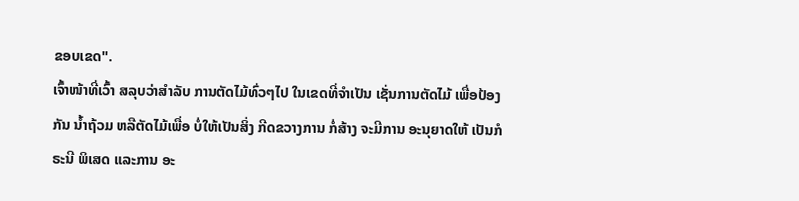ຂອບເຂດ".
ເຈົ້າໜ້າທີ່ເວົ້າ ສລຸບວ່າສຳລັບ ການຕັດໄມ້ທົ່ວໆໄປ ໃນເຂດທີ່ຈຳເປັນ ເຊັ່ນການຕັດໄມ້ ເພື່ອປ້ອງກັນ ນ້ຳຖ້ວມ ຫລືຕັດໄມ້ເພື່ອ ບໍ່ໃຫ້ເປັນສິ່ງ ກີດຂວາງການ ກໍ່ສ້າງ ຈະມີການ ອະນຸຍາດໃຫ້ ເປັນກໍຣະນີ ພິເສດ ແລະການ ອະ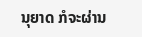ນຸຍາດ ກໍຈະຜ່ານ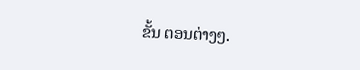ຂັ້ນ ຕອນຕ່າງໆ.